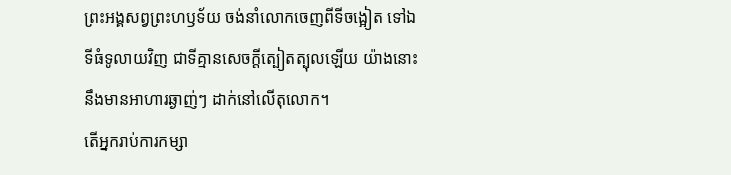ព្រះអង្គសព្វព្រះហឫទ័យ ចង់នាំលោកចេញពីទីចង្អៀត ទៅឯទីធំទូលាយវិញ ជាទីគ្មានសេចក្ដីត្បៀតត្បុលឡើយ យ៉ាងនោះ នឹងមានអាហារឆ្ងាញ់ៗ ដាក់នៅលើតុលោក។
តើអ្នករាប់ការកម្សា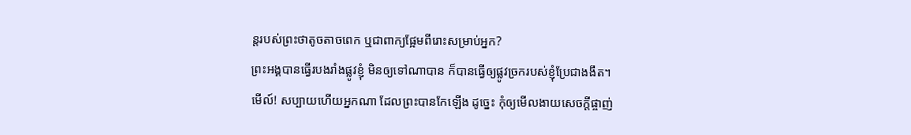ន្តរបស់ព្រះថាតូចតាចពេក ឬជាពាក្យផ្អែមពីរោះសម្រាប់អ្នក?
ព្រះអង្គបានធ្វើរបងរាំងផ្លូវខ្ញុំ មិនឲ្យទៅណាបាន ក៏បានធ្វើឲ្យផ្លូវច្រករបស់ខ្ញុំប្រែជាងងឹត។
មើល៍! សប្បាយហើយអ្នកណា ដែលព្រះបានកែឡើង ដូច្នេះ កុំឲ្យមើលងាយសេចក្ដីផ្ចាញ់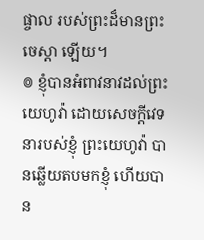ផ្ចាល របស់ព្រះដ៏មានព្រះចេស្តា ឡើយ។
៙ ខ្ញុំបានអំពាវនាវដល់ព្រះយេហូវ៉ា ដោយសេចក្ដីវេទនារបស់ខ្ញុំ ព្រះយេហូវ៉ា បានឆ្លើយតបមកខ្ញុំ ហើយបាន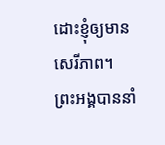ដោះខ្ញុំឲ្យមានសេរីភាព។
ព្រះអង្គបាននាំ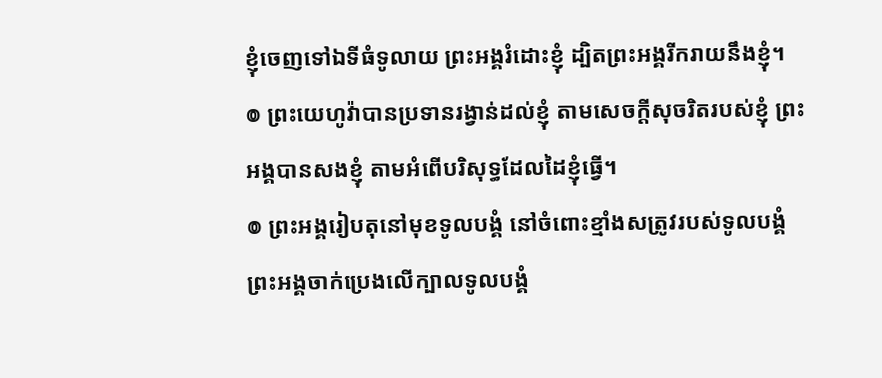ខ្ញុំចេញទៅឯទីធំទូលាយ ព្រះអង្គរំដោះខ្ញុំ ដ្បិតព្រះអង្គរីករាយនឹងខ្ញុំ។
៙ ព្រះយេហូវ៉ាបានប្រទានរង្វាន់ដល់ខ្ញុំ តាមសេចក្ដីសុចរិតរបស់ខ្ញុំ ព្រះអង្គបានសងខ្ញុំ តាមអំពើបរិសុទ្ធដែលដៃខ្ញុំធ្វើ។
៙ ព្រះអង្គរៀបតុនៅមុខទូលបង្គំ នៅចំពោះខ្មាំងសត្រូវរបស់ទូលបង្គំ ព្រះអង្គចាក់ប្រេងលើក្បាលទូលបង្គំ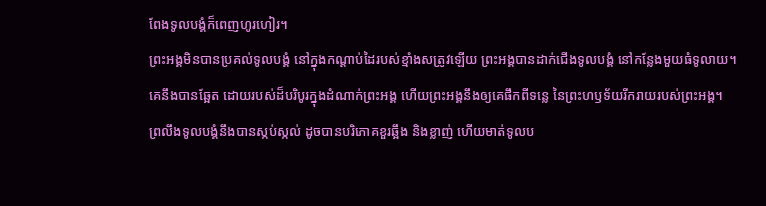ពែងទូលបង្គំក៏ពេញហូរហៀរ។
ព្រះអង្គមិនបានប្រគល់ទូលបង្គំ នៅក្នុងកណ្ដាប់ដៃរបស់ខ្មាំងសត្រូវឡើយ ព្រះអង្គបានដាក់ជើងទូលបង្គំ នៅកន្លែងមួយធំទូលាយ។
គេនឹងបានឆ្អែត ដោយរបស់ដ៏បរិបូរក្នុងដំណាក់ព្រះអង្គ ហើយព្រះអង្គនឹងឲ្យគេផឹកពីទន្លេ នៃព្រះហឫទ័យរីករាយរបស់ព្រះអង្គ។
ព្រលឹងទូលបង្គំនឹងបានស្កប់ស្កល់ ដូចបានបរិភោគខួរឆ្អឹង និងខ្លាញ់ ហើយមាត់ទូលប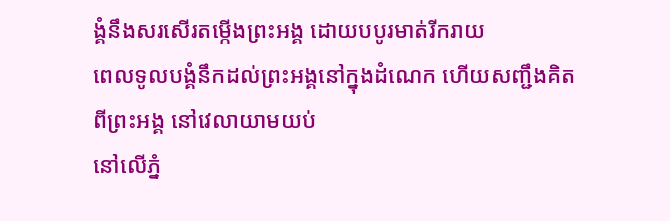ង្គំនឹងសរសើរតម្កើងព្រះអង្គ ដោយបបូរមាត់រីករាយ
ពេលទូលបង្គំនឹកដល់ព្រះអង្គនៅក្នុងដំណេក ហើយសញ្ជឹងគិតពីព្រះអង្គ នៅវេលាយាមយប់
នៅលើភ្នំ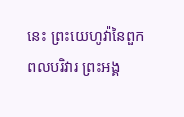នេះ ព្រះយេហូវ៉ានៃពួកពលបរិវារ ព្រះអង្គ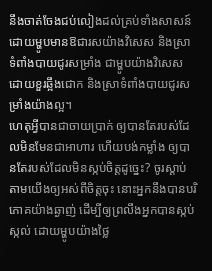នឹងចាត់ចែងជប់លៀងដល់គ្រប់ទាំងសាសន៍ ដោយម្ហូបមានឱជារសយ៉ាងវិសេស និងស្រាទំពាំងបាយជូរសម្រាំង ជាម្ហូបយ៉ាងវិសេសដោយខួរឆ្អឹងជោក និងស្រាទំពាំងបាយជូរសម្រាំងយ៉ាងល្អ។
ហេតុអ្វីបានជាចាយប្រាក់ ឲ្យបានតែរបស់ដែលមិនមែនជាអាហារ ហើយបង់កម្លាំង ឲ្យបានតែរបស់ដែលមិនស្កប់ចិត្តដូច្នេះ? ចូរស្តាប់តាមយើងឲ្យអស់ពីចិត្តចុះ នោះអ្នកនឹងបានបរិភោគយ៉ាងឆ្ងាញ់ ដើម្បីឲ្យព្រលឹងអ្នកបានស្កប់ស្កល់ ដោយម្ហូបយ៉ាងថ្លៃ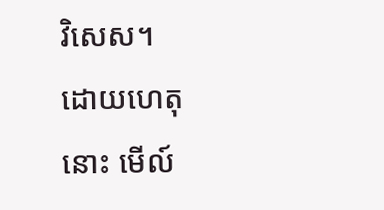វិសេស។
ដោយហេតុនោះ មើល៍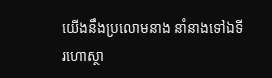យើងនឹងប្រលោមនាង នាំនាងទៅឯទីរហោស្ថា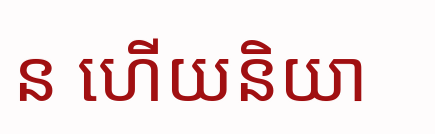ន ហើយនិយា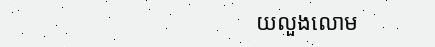យលួងលោម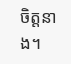ចិត្តនាង។